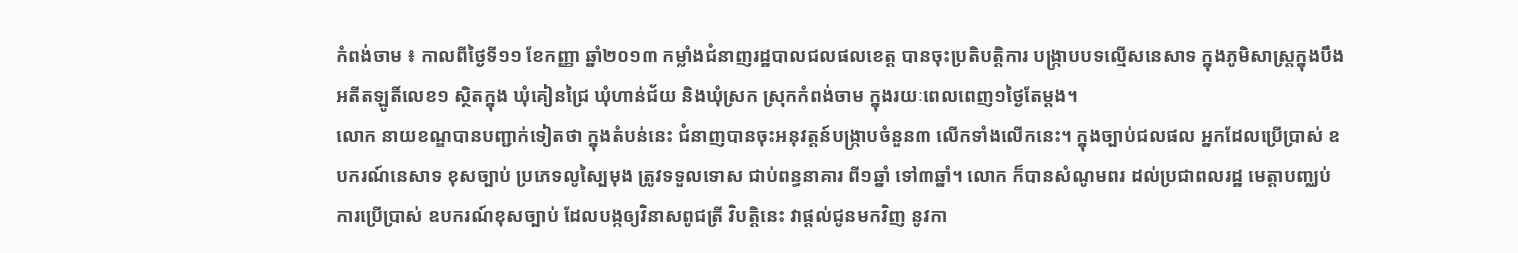កំពង់ចាម ៖ កាលពីថ្ងៃទី១១ ខែកញ្ញា ឆ្នាំ២០១៣ កម្លាំងជំនាញរដ្ឋបាលជលផលខេត្ត បានចុះប្រតិបត្តិការ បង្ក្រាបបទល្មើសនេសាទ ក្នុងភូមិសាស្ត្រក្នុងបឹង អតីតឡូតិ៍លេខ១ ស្ថិតក្នុង ឃុំគៀនជ្រៃ ឃុំហាន់ជ័យ និងឃុំស្រក ស្រុកកំពង់ចាម ក្នុងរយៈពេលពេញ១ថ្ងៃតែម្តង។
លោក នាយខណ្ឌបានបញ្ជាក់ទៀតថា ក្នុងតំបន់នេះ ជំនាញបានចុះអនុវត្តន៍បង្ក្រាបចំនួន៣ លើកទាំងលើកនេះ។ ក្នុងច្បាប់ជលផល អ្នកដែលប្រើប្រាស់ ឧបករណ៍នេសាទ ខុសច្បាប់ ប្រភេទលូស្បៃមុង ត្រូវទទួលទោស ជាប់ពន្ធនាគារ ពី១ឆ្នាំ ទៅ៣ឆ្នាំ។ លោក ក៏បានសំណូមពរ ដល់ប្រជាពលរដ្ឋ មេត្តាបញ្ឈប់ ការប្រើប្រាស់ ឧបករណ៍ខុសច្បាប់ ដែលបង្កឲ្យវិនាសពូជត្រី វិបត្តិនេះ វាផ្តល់ជូនមកវិញ នូវកា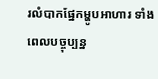រលំបាកផ្នែកម្ហូបអាហារ ទាំងពេលបច្ចុប្បន្ន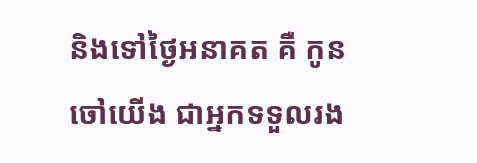និងទៅថ្ងៃអនាគត គឺ កូនចៅយើង ជាអ្នកទទួលរង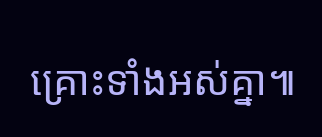គ្រោះទាំងអស់គ្នា៕